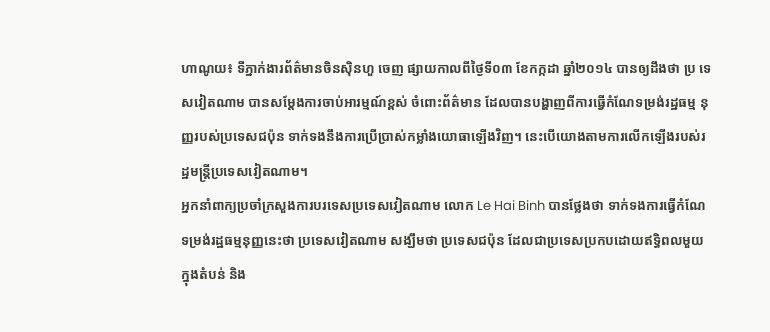ហាណូយ៖ ទីភ្នាក់ងារព័ត៌មានចិនស៊ិនហួ ចេញ ផ្សាយកាលពីថ្ងៃទី០៣ ខែកក្កដា ឆ្នាំ២០១៤ បានឲ្យដឹងថា ប្រ ទេសវៀតណាម បានសម្តែងការចាប់អារម្មណ៍ខ្ពស់ ចំពោះព័ត៌មាន ដែលបានបង្ហាញពីការធ្វើកំណែទម្រង់រដ្ឋធម្ម នុញ្ញរបស់ប្រទេសជប៉ុន ទាក់ទងនឹងការប្រើប្រាស់កម្លាំងយោធាឡើងវិញ។ នេះបើយោងតាមការលើកឡើងរបស់រដ្ឋមន្ត្រីប្រទេសវៀតណាម។
អ្នកនាំពាក្យប្រចាំក្រសួងការបរទេសប្រទេសវៀតណាម លោក Le Hai Binh បានថ្លែងថា ទាក់ទងការធ្វើកំណែ ទម្រង់រដ្ឋធម្មនុញ្ញនេះថា ប្រទេសវៀតណាម សង្ឃឹមថា ប្រទេសជប៉ុន ដែលជាប្រទេសប្រកបដោយឥទ្ធិពលមួយ ក្នុងតំបន់ និង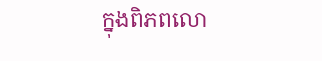ក្នុងពិភពលោ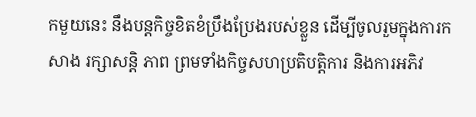កមួយនេះ នឹងបន្តកិច្ចខិតខំប្រឹងប្រែងរបស់ខ្លួន ដើម្បីចូលរួមក្នុងការកសាង រក្សាសន្តិ ភាព ព្រមទាំងកិច្ចសហប្រតិបត្តិការ និងការអភិវ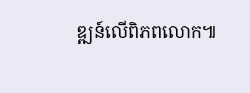ឌ្ឍន៍លើពិភពលោក៕